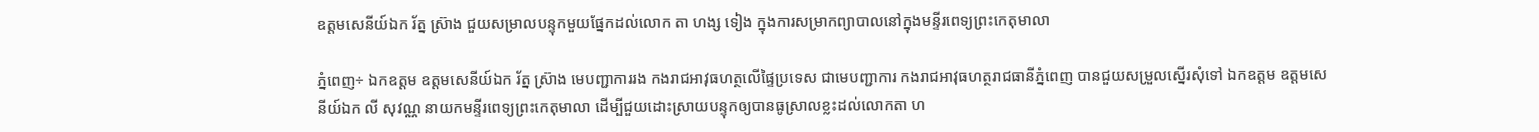ឧត្តមសេនីយ៍ឯក រ័ត្ន ស៊្រាង ជួយសម្រាលបន្ទុកមួយផ្នែកដល់លោក តា ហង្ស ទៀង ក្នុងការសម្រាកព្យាបាលនៅក្នុងមន្ទីរពេទ្យព្រះកេតុមាលា

ភ្នំពេញ÷ ឯកឧត្តម ឧត្តមសេនីយ៍ឯក រ័ត្ន ស្រ៊ាង មេបញ្ជាការរង កងរាជអាវុធហត្ថលើផ្ទៃប្រទេស ជាមេបញ្ជាការ កងរាជអាវុធហត្ថរាជធានីភ្នំពេញ បានជួយសម្រួលស្នើរសុំទៅ ឯកឧត្តម ឧត្តមសេនីយ៍ឯក លី សុវណ្ណ នាយកមន្ទីរពេទ្យព្រះកេតុមាលា ដើម្បីជួយដោះស្រាយបន្ទុកឲ្យបានធូស្រាលខ្លះដល់លោកតា ហ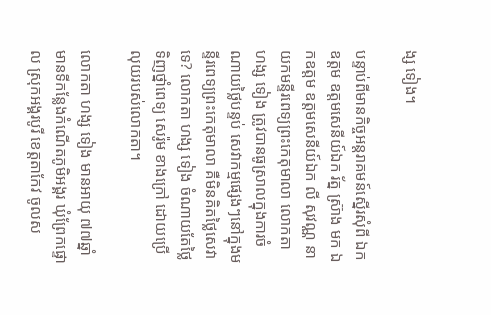ង្ស ទៀង។

បន្ទាប់ពីមានកិច្ចអន្តរាគមន៍ស្នើរសុំពី ឯកឧត្តម ឧត្តមសេនីយ៍ឯក រ័ត្ន ស្រ៊ាង មក ឯកឧត្តម ឧត្តមសេនីយ៍ឯក លី សុវណ្ណ នាយកមន្ទីរពេទ្យព្រះកេតុមាលា លោកតា ហង្ស ទៀង ត្រូវបានធូស្រាលក្នុងការចំណាយថ្លៃបន្ទប់ សេវាកម្មផ្សេងៗនៅក្នុងមន្ទីរពេទ្យព្រះកេតុមាលា គឺមិនគិតថ្លៃសេវាទេ? លោកតា ហង្ស ទៀង ចំណាយតែថ្លៃ ទិញថ្នាំពេទ្យ សេរ៉ូម ខាងក្រៅ ដោយប្រើលុយរបស់លោកតា។

លោកតា ហង្ស ទៀង មានអាយុ ៧៧ឆ្នាំ មានទីកន្លែងកំណើតភូមិអង្គរ ឃុំព្រែកផ្ទោល ស្រុកអង្គរបូរី ខេត្តតាកែវ ចូលស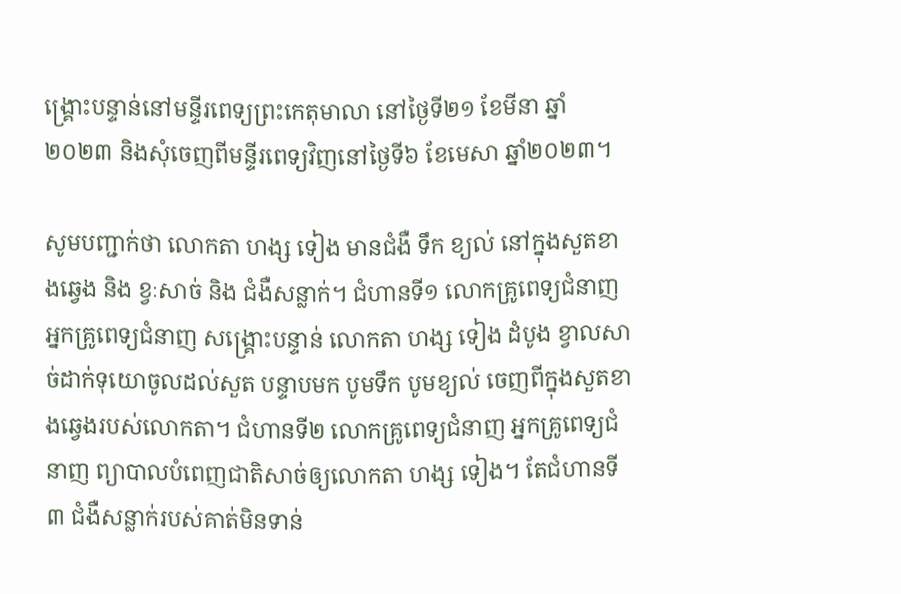ង្រ្គោះបន្ទាន់នៅមន្ទីរពេទ្យព្រះកេតុមាលា នៅថ្ងៃទី២១ ខែមីនា ឆ្នាំ២០២៣ និងសុំចេញពីមន្ទីរពេទ្យវិញនៅថ្ងៃទី៦ ខែមេសា ឆ្នាំ២០២៣។

សូមបញ្ជាក់ថា លោកតា ហង្ស ទៀង មានជំងឺ ទឹក ខ្យល់ នៅក្នុងសួតខាងឆ្វេង និង ខ្វៈសាច់ និង ជំងឺសន្លាក់។ ជំហានទី១ លោកគ្រូពេទ្យជំនាញ អ្នកគ្រូពេទ្យជំនាញ សង្រ្គោះបន្ទាន់ លោកតា ហង្ស ទៀង ដំបូង ខ្វាលសាច់ដាក់ទុយោចូលដល់សួត បន្ទាបមក បូមទឹក បូមខ្យល់ ចេញពីក្នុងសួតខាងឆ្វេងរបស់លោកតា។ ជំហានទី២ លោកគ្រូពេទ្យជំនាញ អ្នកគ្រូពេទ្យជំនាញ ព្យាបាលបំពេញជាតិសាច់ឲ្យលោកតា ហង្ស ទៀង។ តែជំហានទី៣ ជំងឺសន្លាក់របស់គាត់មិនទាន់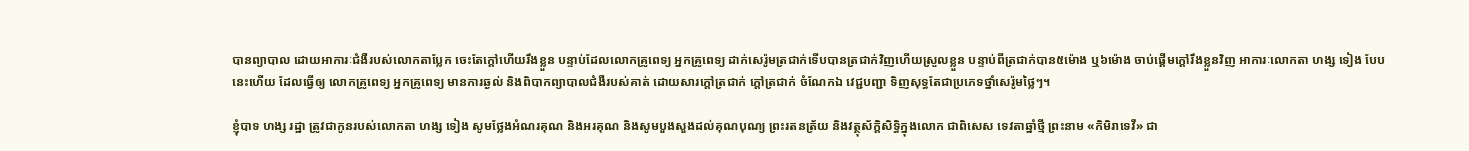បានព្យាបាល ដោយអាការៈជំងឺរបស់លោកតាប្លែក ចេះតែក្តៅហើយរឹងខ្លួន បន្ទាប់ដែលលោកគ្រូពេទ្យ អ្នកគ្រូពេទ្យ ដាក់សេរ៉ូមត្រជាក់ទើបបានត្រជាក់វិញហើយស្រួលខ្លួន បន្ទាប់ពីត្រជាក់បាន៥ម៉ោង ឬ៦ម៉ោង ចាប់ផ្តើមក្តៅរឹងខ្លួនវិញ អាការៈលោកតា ហង្ស ទៀង បែបនេះហើយ ដែលធ្វើឲ្យ លោកគ្រូពេទ្យ អ្នកគ្រូពេទ្យ មានការឆ្ងល់ និងពិបាកព្យាបាលជំងឺរបស់គាត់ ដោយសារក្តៅត្រជាក់ ក្តៅត្រជាក់ ចំណែកឯ វេជ្ជបញ្ជា ទិញសុទ្ធតែជាប្រភេទថ្នាំសេរ៉ូមថ្លៃៗ។

ខ្ញុំបាទ ហង្ស រដ្ឋា ត្រូវជាកូនរបស់លោកតា ហង្ស ទៀង សូមថ្លែងអំណរគុណ និងអរគុណ និងសូមបួងសួងដល់គុណបុណ្យ ព្រះរតនត្រ័យ និងវត្ថុស័ក្ដិសិទ្ធិក្នុងលោក ជាពិសេស ទេវតាឆ្នាំថ្មី ព្រះនាម «កិមិរាទេវី» ជា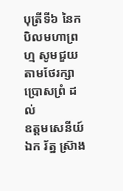បុត្រីទី៦ នៃកបិលមហាព្រហ្ម សូមជួយតាមថែរក្សា ប្រោសព្រំ ដល់
ឧត្តមសេនីយ៍ឯក រ័ត្ន ស្រ៊ាង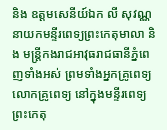និង ឧត្តមសេនីយ៍ឯក លី សុវណ្ណ នាយកមន្ទីរពេទ្យព្រះកេតុមាលា និង មន្រ្តីកងរាជអាវុធរាជធានីភ្នំពេញទាំងអស់ ព្រមទាំងអ្នកគ្រូពេទ្យ លោកគ្រូពេទ្យ នៅក្នុងមន្ទីរពេទ្យព្រះកេតុ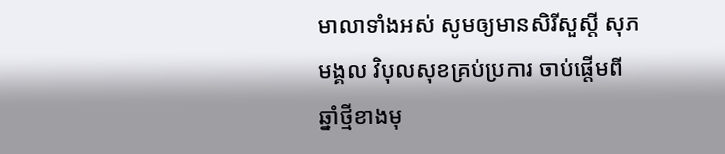មាលាទាំងអស់ សូមឲ្យមានសិរីសួស្តី សុភមង្គល វិបុលសុខគ្រប់ប្រការ ចាប់ផ្តើមពីឆ្នាំថ្មីខាងមុ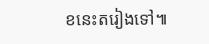ខនេះតរៀងទៅ៕